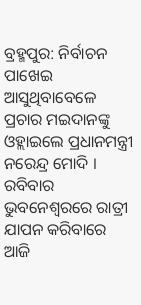ବ୍ରହ୍ମପୁର: ନିର୍ବାଚନ ପାଖେଇ ଆସୁଥିବାବେଳେ ପ୍ରଚାର ମଇଦାନଙ୍କୁ ଓହ୍ଲାଇଲେ ପ୍ରଧାନମନ୍ତ୍ରୀ ନରେନ୍ଦ୍ର ମୋଦି । ରବିବାର ଭୁବନେଶ୍ବରରେ ରାତ୍ରୀ ଯାପନ କରିବାରେ ଆଜି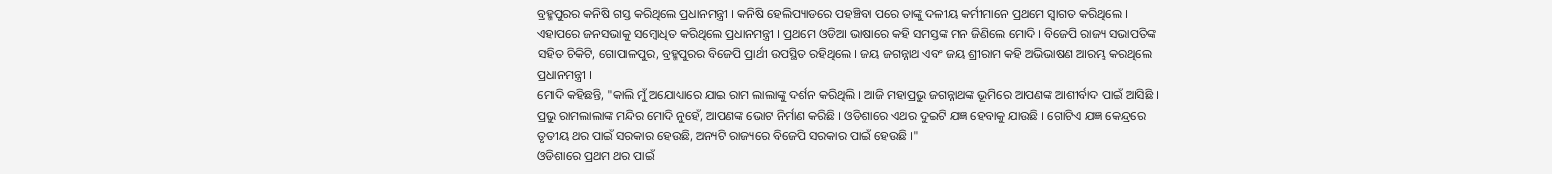ବ୍ରହ୍ମପୁରର କନିଷି ଗସ୍ତ କରିଥିଲେ ପ୍ରଧାନମନ୍ତ୍ରୀ । କନିଷି ହେଲିପ୍ୟାଡରେ ପହଞ୍ଚିବା ପରେ ତାଙ୍କୁ ଦଳୀୟ କର୍ମୀମାନେ ପ୍ରଥମେ ସ୍ବାଗତ କରିଥିଲେ । ଏହାପରେ ଜନସଭାକୁ ସମ୍ବୋଧିତ କରିଥିଲେ ପ୍ରଧାନମନ୍ତ୍ରୀ । ପ୍ରଥମେ ଓଡିଆ ଭାଷାରେ କହି ସମସ୍ତଙ୍କ ମନ ଜିଣିଲେ ମୋଦି । ବିଜେପି ରାଜ୍ୟ ସଭାପତିଙ୍କ ସହିତ ଚିକିଟି, ଗୋପାଳପୁର, ବ୍ରହ୍ମପୁରର ବିଜେପି ପ୍ରାର୍ଥୀ ଉପସ୍ଥିତ ରହିଥିଲେ । ଜୟ ଜଗନ୍ନାଥ ଏବଂ ଜୟ ଶ୍ରୀରାମ କହି ଅଭିଭାଷଣ ଆରମ୍ଭ କରଥିଲେ ପ୍ରଧାନମନ୍ତ୍ରୀ ।
ମୋଦି କହିଛନ୍ତି, "କାଲି ମୁଁ ଅଯୋଧ୍ୟାରେ ଯାଇ ରାମ ଲାଲାଙ୍କୁ ଦର୍ଶନ କରିଥିଲି । ଆଜି ମହାପ୍ରଭୁ ଜଗନ୍ନାଥଙ୍କ ଭୂମିରେ ଆପଣଙ୍କ ଆଶୀର୍ବାଦ ପାଇଁ ଆସିଛି । ପ୍ରଭୁ ରାମଲାଲାଙ୍କ ମନ୍ଦିର ମୋଦି ନୁହେଁ, ଆପଣଙ୍କ ଭୋଟ ନିର୍ମାଣ କରିଛି । ଓଡିଶାରେ ଏଥର ଦୁଇଟି ଯଜ୍ଞ ହେବାକୁ ଯାଉଛି । ଗୋଟିଏ ଯଜ୍ଞ କେନ୍ଦ୍ରରେ ତୃତୀୟ ଥର ପାଇଁ ସରକାର ହେଉଛି, ଅନ୍ୟଟି ରାଜ୍ୟରେ ବିଜେପି ସରକାର ପାଇଁ ହେଉଛି ।"
ଓଡିଶାରେ ପ୍ରଥମ ଥର ପାଇଁ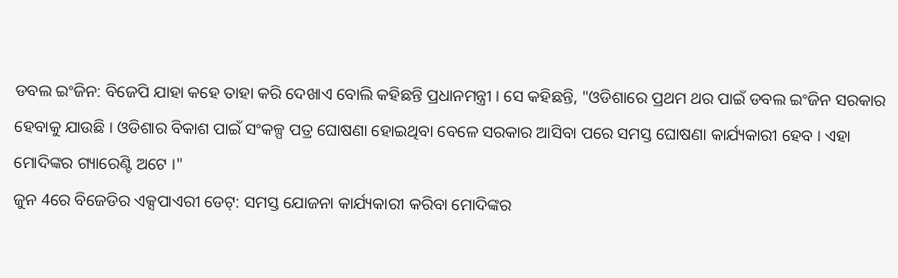ଡବଲ ଇଂଜିନ: ବିଜେପି ଯାହା କହେ ତାହା କରି ଦେଖାଏ ବୋଲି କହିଛନ୍ତି ପ୍ରଧାନମନ୍ତ୍ରୀ । ସେ କହିଛନ୍ତି, "ଓଡିଶାରେ ପ୍ରଥମ ଥର ପାଇଁ ଡବଲ ଇଂଜିନ ସରକାର ହେବାକୁ ଯାଉଛି । ଓଡିଶାର ବିକାଶ ପାଇଁ ସଂକଳ୍ପ ପତ୍ର ଘୋଷଣା ହୋଇଥିବା ବେଳେ ସରକାର ଆସିବା ପରେ ସମସ୍ତ ଘୋଷଣା କାର୍ଯ୍ୟକାରୀ ହେବ । ଏହା ମୋଦିଙ୍କର ଗ୍ୟାରେଣ୍ଟି ଅଟେ ।"
ଜୁନ 4ରେ ବିଜେଡିର ଏକ୍ସପାଏରୀ ଡେଟ୍: ସମସ୍ତ ଯୋଜନା କାର୍ଯ୍ୟକାରୀ କରିବା ମୋଦିଙ୍କର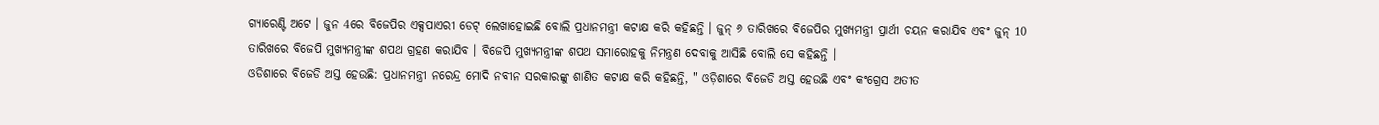ଗ୍ୟାରେଣ୍ଟି ଅଟେ । ଜୁନ 4ରେ ବିଜେପିର ଏକ୍ସପାଏରୀ ଡେଟ୍ ଲେଖାହୋଇଛି ବୋଲି ପ୍ରଧାନମନ୍ତ୍ରୀ କଟାକ୍ଷ କରି କହିଛନ୍ତି । ଜୁନ୍ ୬ ତାରିଖରେ ବିଜେପିର ମୁଖ୍ୟମନ୍ତ୍ରୀ ପ୍ରାର୍ଥୀ ଚୟନ କରାଯିବ ଏବଂ ଜୁନ୍ 10 ତାରିଖରେ ବିଜେପି ମୁଖ୍ୟମନ୍ତ୍ରୀଙ୍କ ଶପଥ ଗ୍ରହଣ କରାଯିବ । ବିଜେପି ମୁଖ୍ୟମନ୍ତ୍ରୀଙ୍କ ଶପଥ ସମାରୋହକୁ ନିମନ୍ତ୍ରଣ ଦେବାକୁ ଆସିଛି ବୋଲି ସେ କହିଛନ୍ତି ।
ଓଡିଶାରେ ବିଜେଡି ଅସ୍ତ ହେଉଛି: ପ୍ରଧାନମନ୍ତ୍ରୀ ନରେନ୍ଦ୍ର ମୋଦି ନବୀନ ସରକାରଙ୍କୁ ଶାଣିତ କଟାକ୍ଷ କରି କହିଛନ୍ତି, " ଓଡ଼ିଶାରେ ବିଜେଡି ଅସ୍ତ ହେଉଛି ଏବଂ କଂଗ୍ରେସ ଅତୀତ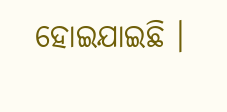ହୋଇଯାଇଛି ।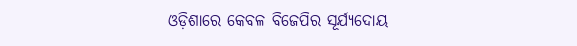ଓଡ଼ିଶାରେ କେବଳ ବିଜେପିର ସୂର୍ଯ୍ୟଦୋୟ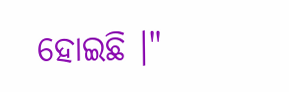ହୋଇଛି ।"